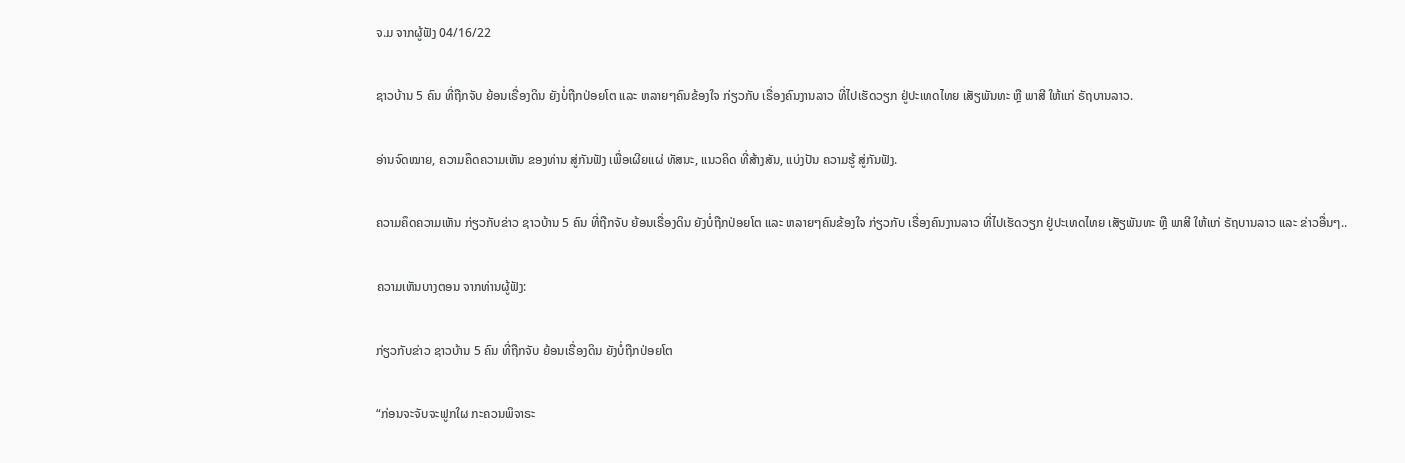ຈ.ມ ຈາກຜູ້ຟັງ 04/16/22

ຊາວບ້ານ 5 ຄົນ ທີ່ຖືກຈັບ ຍ້ອນເຣື່ອງດິນ ຍັງບໍ່ຖືກປ່ອຍໂຕ ແລະ ຫລາຍໆຄົນຂ້ອງໃຈ ກ່ຽວກັບ ເຣື່ອງຄົນງານລາວ ທີ່ໄປເຮັດວຽກ ຢູ່ປະເທດໄທຍ ເສັຽພັນທະ ຫຼື ພາສີ ໃຫ້ແກ່ ຣັຖບານລາວ.

ອ່ານຈົດໝາຍ, ຄວາມຄຶດຄວາມເຫັນ ຂອງທ່ານ ສູ່ກັນຟັງ ເພື່ອເຜີຍແຜ່ ທັສນະ, ແນວຄິດ ທີ່ສ້າງສັນ, ແບ່ງປັນ ຄວາມຮູ້ ສູ່ກັນຟັງ.

ຄວາມຄຶດຄວາມເຫັນ ກ່ຽວກັບຂ່າວ ຊາວບ້ານ 5 ຄົນ ທີ່ຖືກຈັບ ຍ້ອນເຣື່ອງດິນ ຍັງບໍ່ຖືກປ່ອຍໂຕ ແລະ ຫລາຍໆຄົນຂ້ອງໃຈ ກ່ຽວກັບ ເຣື່ອງຄົນງານລາວ ທີ່ໄປເຮັດວຽກ ຢູ່ປະເທດໄທຍ ເສັຽພັນທະ ຫຼື ພາສີ ໃຫ້ແກ່ ຣັຖບານລາວ ແລະ ຂ່າວອື່ນໆ..

ຄວາມເຫັນບາງຕອນ ຈາກທ່ານຜູ້ຟັງ:

ກ່ຽວກັບຂ່າວ ຊາວບ້ານ 5 ຄົນ ທີ່ຖືກຈັບ ຍ້ອນເຣື່ອງດິນ ຍັງບໍ່ຖືກປ່ອຍໂຕ

“ກ່ອນຈະຈັບຈະຟູກໃຜ ກະຄວນພິຈາຣະ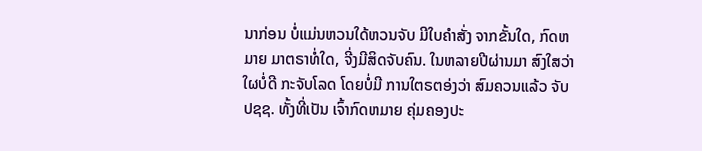ນາກ່ອນ ບໍ່ແມ່ນຫວນໃດ້ຫວນຈັບ ມີໃບຄຳສັ່ງ ຈາກຂັ້ນໃດ, ກົດຫມາຍ ມາຕຣາທໍ່ໃດ, ຈີ່ງມີສິດຈັບຄົນ. ໃນຫລາຍປີຜ່ານມາ ສົງໃສວ່າ ໃຜບໍ່ດີ ກະຈັບໂລດ ໂດຍບໍ່ມີ ການໃຕຣຕອ່ງວ່າ ສົມຄວນແລ້ວ ຈັບປຊຊ. ທັ້ງທີ່ເປັນ ເຈົ້າກົດຫມາຍ ຄຸ່ມຄອງປະ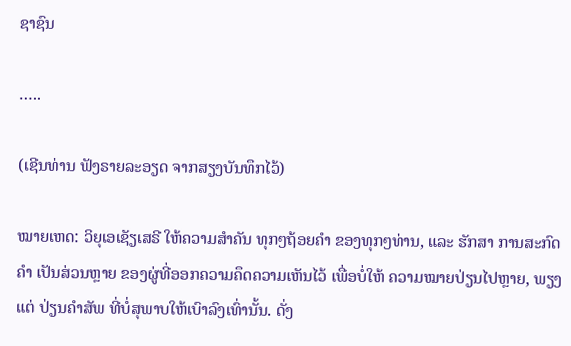ຊາຊົນ

…..

(ເຊີນທ່ານ ຟັງຣາຍລະອຽດ ຈາກສຽງບັນທຶກໄວ້)

ໝາຍເຫດ: ວິຍຸເອເຊັຽເສຣີ ໃຫ້ຄວາມສຳຄັນ ທຸກໆຖ້ອຍຄຳ ຂອງທຸກໆທ່ານ, ແລະ ຮັກສາ ການສະກົດຄຳ ເປັນສ່ວນຫຼາຍ ຂອງຜູ່ທີ່ອອກຄວາມຄຶດຄວາມເຫັນໄວ້ ເພື່ອບໍ່ໃຫ້ ຄວາມໝາຍປ່ຽນໄປຫຼາຍ, ພຽງແຕ່ ປ່ຽນຄຳສັພ ທີ່ບໍ່ສຸພາບໃຫ້ເບົາລົງເທົ່ານັ້ນ. ດັ່ງ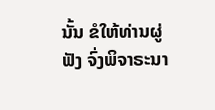ນັ້ນ ຂໍໃຫ້ທ່ານຜູ່ຟັງ ຈົ່ງພິຈາຣະນາ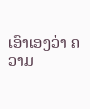ເອົາເອງວ່າ ຄວາມ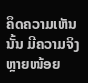ຄຶດຄວາມເຫັນນັ້ນ ມີຄວາມຈິງຫຼາຍໜ້ອຍ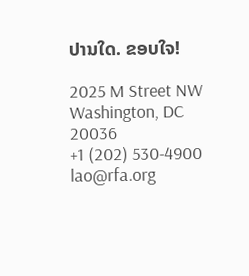ປານໃດ. ຂອບໃຈ!

2025 M Street NW
Washington, DC 20036
+1 (202) 530-4900
lao@rfa.org